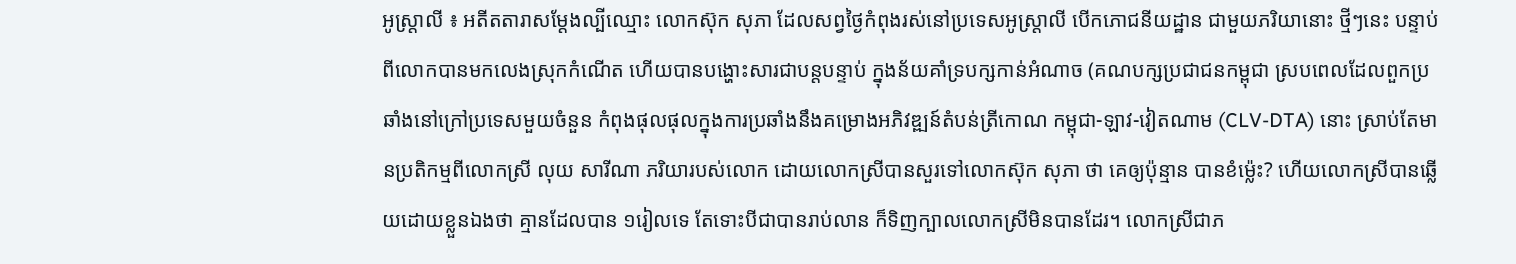អូស្ត្រាលី ៖ អតីតតារាសម្តែងល្បីឈ្មោះ លោកស៊ុក សុភា ដែលសព្វថ្ងៃកំពុងរស់នៅប្រទេសអូស្ត្រាលី បើកភោជនីយដ្ឋាន ជាមួយភរិយានោះ ថ្មីៗនេះ បន្ទាប់ពីលោកបានមកលេងស្រុកកំណើត ហើយបានបង្ហោះសារជាបន្តបន្ទាប់ ក្នុងន័យគាំទ្របក្សកាន់អំណាច (គណបក្សប្រជាជនកម្ពុជា ស្របពេលដែលពួកប្រឆាំងនៅក្រៅប្រទេសមួយចំនួន កំពុងផុលផុលក្នុងការប្រឆាំងនឹងគម្រោងអភិវឌ្ឍន៍តំបន់ត្រីកោណ កម្ពុជា-ឡាវ-វៀតណាម (CLV-DTA) នោះ ស្រាប់តែមានប្រតិកម្មពីលោកស្រី លុយ សារីណា ភរិយារបស់លោក ដោយលោកស្រីបានសួរទៅលោកស៊ុក សុភា ថា គេឲ្យប៉ុន្មាន បានខំម៉្លេះ? ហើយលោកស្រីបានឆ្លើយដោយខ្លួនឯងថា គ្មានដែលបាន ១រៀលទេ តែទោះបីជាបានរាប់លាន ក៏ទិញក្បាលលោកស្រីមិនបានដែរ។ លោកស្រីជាភ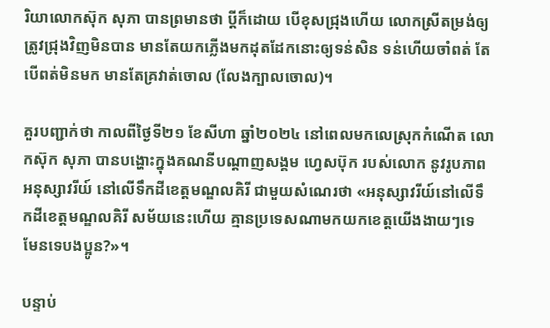រិយាលោកស៊ុក សុភា បានព្រមានថា ប្ដីក៏ដោយ បើខុសជ្រុងហើយ លោកស្រីតម្រង់ឲ្យត្រូវជ្រុងវិញមិនបាន មានតែយកភ្លើងមកដុតដែកនោះឲ្យទន់សិន ទន់ហើយចាំពត់ តែបើពត់មិនមក មានតែគ្រវាត់ចោល (លែងក្បាលចោល)។

គួរបញ្ជាក់ថា កាលពីថ្ងៃទី២១ ខែសីហា ឆ្នាំ២០២៤ នៅពេលមកលេស្រុកកំណើត លោកស៊ុក សុភា បានបង្ហោះក្នុងគណនីបណ្តាញសង្គម ហ្វេសប៊ុក របស់លោក នូវរូបភាពអនុស្សាវរីយ៍ នៅលើទឹកដីខេត្តមណ្ឌលគិរី ជាមួយសំណេរថា «អនុស្សាវរីយ៍នៅលើទឹកដីខេត្តមណ្ឌលគិរី សម័យនេះហើយ គ្មានប្រទេសណាមកយកខេត្តយើងងាយៗទេ មែនទេបងប្អូន?»។

បន្ទាប់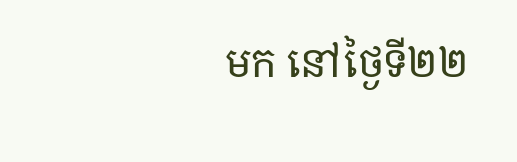មក នៅថ្ងៃទី២២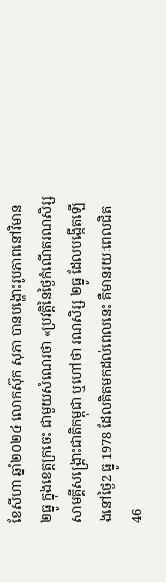ខែសីហា ឆ្នាំ២០២៤ លោកស៊ុក សុភា បានបង្ហោះរូបភាពនៅវិមាន ២ធ្នូ ក្នុងខេត្តក្រចេះ ជាមួយសំណេរថា «ប្រវត្តិនៃថ្ងៃកំណើតរណសិរ្សសាមគ្គីសង្រ្គោះជាតិកម្ពុជា ឬហៅថា រណសិរ្ស ២ធ្នូ ដែលបង្កើតឡើងនៅថ្ងៃ2 ធ្នូ 1978 ដែលគិតមកដល់ពេលនេះ គឺមានរយៈពេលជិត 46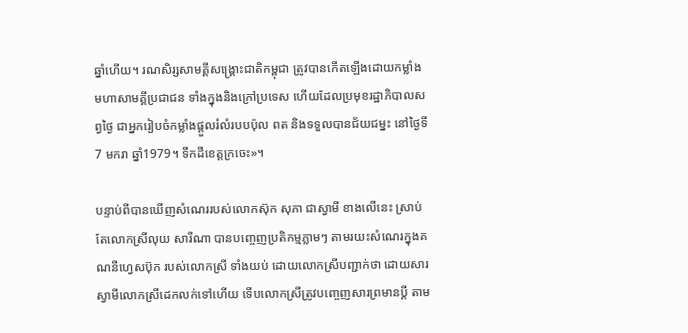ឆ្នាំហើយ។ រណសិរ្សសាមគ្គីសង្រ្គោះជាតិកម្ពុជា ត្រូវបានកើតឡើងដោយកម្លាំងមហាសាមគ្គីប្រជាជន ទាំងក្នុងនិងក្រៅប្រទេស ហើយដែលប្រមុខរដ្ឋាភិបាលសព្វថ្ងៃ ជាអ្នករៀបចំកម្លាំងផ្ដួលរំលំរបបប៉ុល ពត និងទទួលបានជ័យជម្នះ នៅថ្ងៃទី7 មករា ឆ្នាំ1979។ ទឹកដីខេត្តក្រចេះ»។

បន្ទាប់ពីបានឃើញសំណេររបស់លោកស៊ុក សុភា ជាស្វាមី ខាងលើនេះ ស្រាប់តែលោកស្រីលុយ សារីណា បានបញ្ចេញប្រតិកម្មភ្លាមៗ តាមរយះសំណេរក្នុងគណនីហ្វេសប៊ុក របស់លោកស្រី ទាំងយប់ ដោយលោកស្រីបញ្ជាក់ថា ដោយសារស្វាមីលោកស្រីដេកលក់ទៅហើយ ទើបលោកស្រីត្រូវបញ្ចេញសារព្រមានប្តី តាម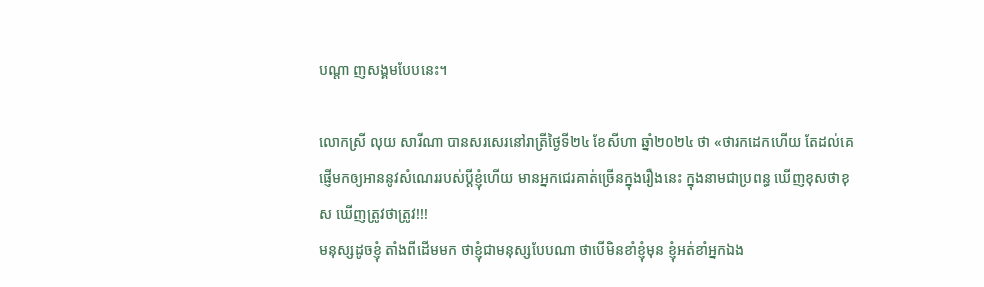បណ្តា ញសង្គមបែបនេះ។

លោកស្រី លុយ សារីណា បានសរសេរនៅរាត្រីថ្ងៃទី២៤ ខែសីហា ឆ្នាំ២០២៤ ថា «ថារកដេកហើយ តែដល់គេផ្ញើមកឲ្យអាននូវសំណេររបស់ប្ដីខ្ញុំហើយ មានអ្នកជេរគាត់ច្រើនក្នុងរឿងនេះ ក្នុងនាមជាប្រពន្ធ ឃើញខុសថាខុស ឃើញត្រូវថាត្រូវ!!!
មនុស្សដូចខ្ញុំ តាំងពីដើមមក ថាខ្ញុំជាមនុស្សបែបណា ថាបើមិនខាំខ្ញុំមុន ខ្ញុំអត់ខាំអ្នកឯង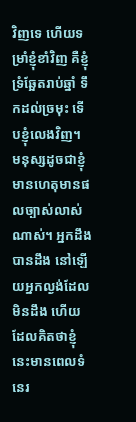វិញទេ ហើយទម្រាំខ្ញុំខាំវិញ គឺខ្ញុំទ្រំឆ្អែតរាប់ឆ្នាំ ទឹកដល់ច្រមុះ ទើបខ្ញុំលេងវិញ។ មនុស្សដូចជាខ្ញុំ មានហេតុមានផលច្បាស់លាស់ណាស់។ អ្នកដឹងបានដឹង នៅឡើយអ្នកល្ងង់ដែលមិនដឹង ហើយដែលគិតថាខ្ញុំនេះមានពេលទំនេរ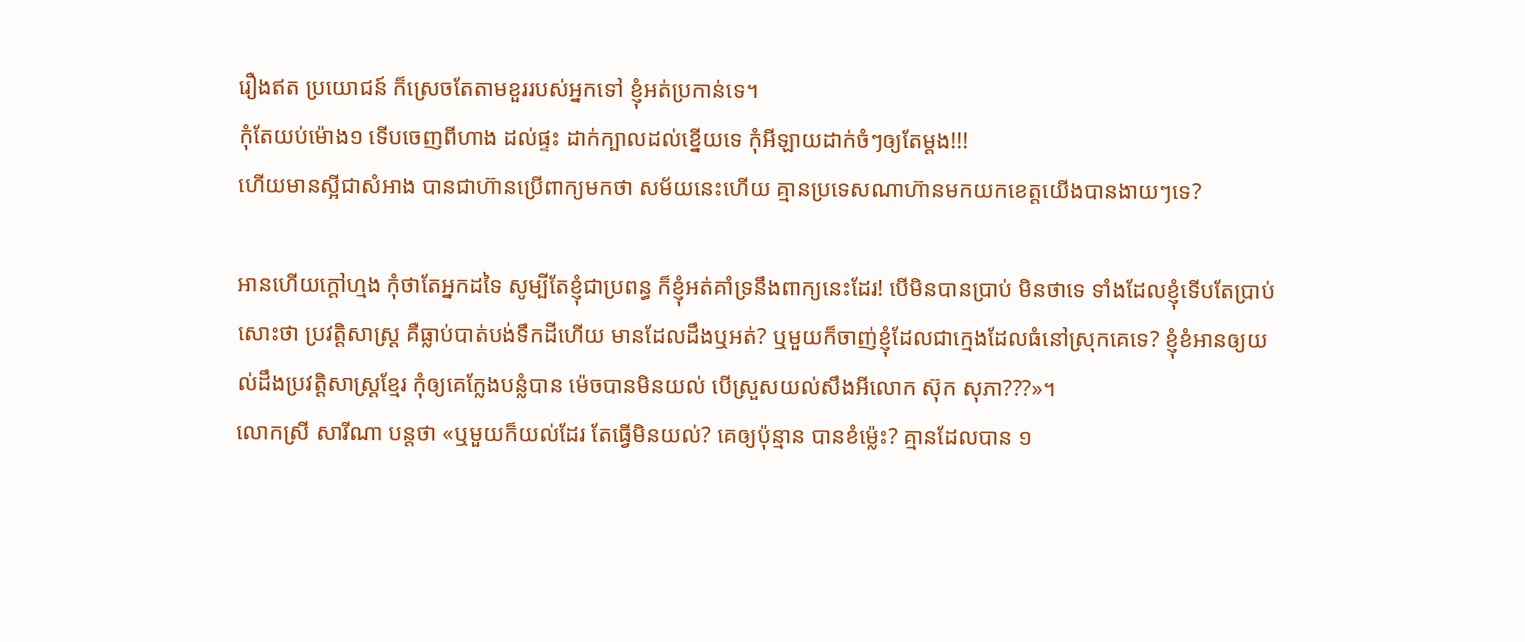រឿងឥត ប្រយោជន៍ ក៏ស្រេចតែតាមខួររបស់អ្នកទៅ ខ្ញុំអត់ប្រកាន់ទេ។
កុំតែយប់ម៉ោង១ ទើបចេញពីហាង ដល់ផ្ទះ ដាក់ក្បាលដល់ខ្នើយទេ កុំអីឡាយដាក់ចំៗឲ្យតែម្ដង!!!
ហើយមានស្អីជាសំអាង បានជាហ៊ានប្រើពាក្យមកថា សម័យនេះហើយ គ្មានប្រទេសណាហ៊ានមកយកខេត្តយើងបានងាយៗទេ?

អានហើយក្ដៅហ្មង កុំថាតែអ្នកដទៃ សូម្បីតែខ្ញុំជាប្រពន្ធ ក៏ខ្ញុំអត់គាំទ្រនឹងពាក្យនេះដែរ! បើមិនបានប្រាប់ មិនថាទេ ទាំងដែលខ្ញុំទើបតែប្រាប់សោះថា ប្រវត្តិសាស្រ្ដ គឺធ្លាប់បាត់បង់ទឹកដីហើយ មានដែលដឹងឬអត់? ឬមួយក៏ចាញ់ខ្ញុំដែលជាក្មេងដែលធំនៅស្រុកគេទេ? ខ្ញុំខំអានឲ្យយល់ដឹងប្រវត្តិសាស្រ្ដខ្មែរ កុំឲ្យគេក្លែងបន្លំបាន ម៉េចបានមិនយល់ បើស្រួសយល់សឹងអីលោក ស៊ុក សុភា???»។
លោកស្រី សារីណា បន្តថា «ឬមួយក៏យល់ដែរ តែធ្វើមិនយល់? គេឲ្យប៉ុន្មាន បានខំម៉្លេះ? គ្មានដែលបាន ១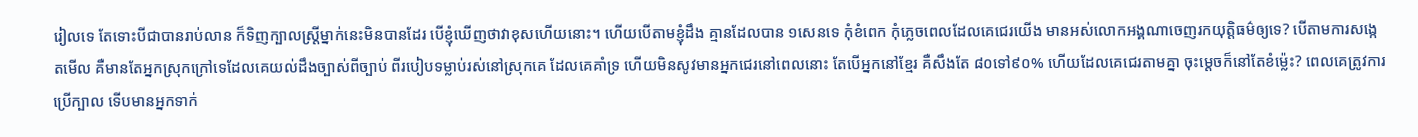រៀលទេ តែទោះបីជាបានរាប់លាន ក៏ទិញក្បាលស្ដ្រីម្នាក់នេះមិនបានដែរ បើខ្ញុំឃើញថាវាខុសហើយនោះ។ ហើយបើតាមខ្ញុំដឹង គ្មានដែលបាន ១សេនទេ កុំខំពេក កុំភ្លេចពេលដែលគេជេរយើង មានអស់លោកអង្គណាចេញរកយុត្តិធម៌ឲ្យទេ? បើតាមការសង្កេតមើល គឺមានតែអ្នកស្រុកក្រៅទេដែលគេយល់ដឹងច្បាស់ពីច្បាប់ ពីរបៀបទម្លាប់រស់នៅស្រុកគេ ដែលគេគាំទ្រ ហើយមិនសូវមានអ្នកជេរនៅពេលនោះ តែបើអ្នកនៅខ្មែរ គឺសឹងតែ ៨០ទៅ៩០% ហើយដែលគេជេរតាមគ្នា ចុះម្ដេចក៏នៅតែខំម៉្លេះ? ពេលគេត្រូវការប្រើក្បាល ទើបមានអ្នកទាក់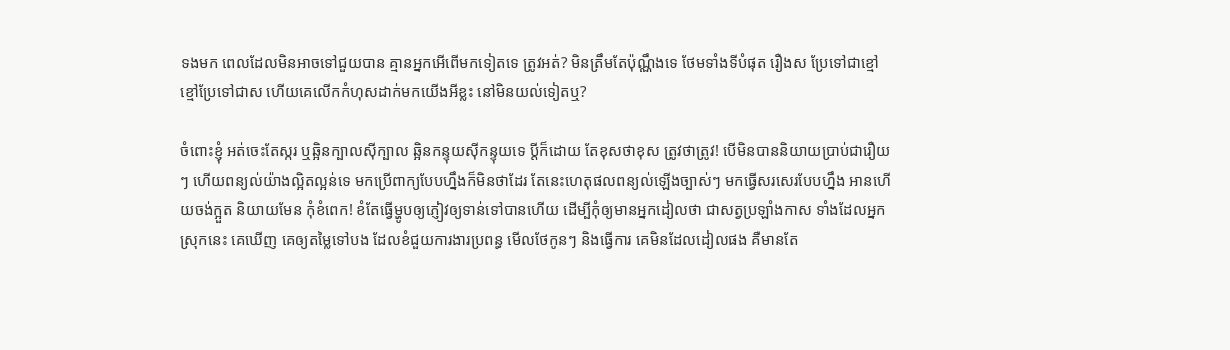ទងមក ពេលដែលមិនអាចទៅជួយបាន គ្មានអ្នកអើពើមកទៀតទេ ត្រូវអត់? មិនត្រឹមតែប៉ុណ្ណឹងទេ ថែមទាំងទីបំផុត រឿងស ប្រែទៅជាខ្មៅ ខ្មៅប្រែទៅជាស ហើយគេលើកកំហុសដាក់មកយើងអីខ្លះ នៅមិនយល់ទៀតឬ?

ចំពោះខ្ញុំ អត់ចេះតែស្ករ ឬឆ្អិនក្បាលស៊ីក្បាល ឆ្អិនកន្ទុយស៊ីកន្ទុយទេ ប្ដីក៏ដោយ តែខុសថាខុស ត្រូវថាត្រូវ! បើមិនបាននិយាយប្រាប់ជារឿយៗ ហើយពន្យល់យ៉ាងល្អិតល្អន់ទេ មកប្រើពាក្យបែបហ្នឹងក៏មិនថាដែរ តែនេះហេតុផលពន្យល់ឡើងច្បាស់ៗ មកធ្វើសរសេរបែបហ្នឹង អានហើយចង់ក្អួត និយាយមែន កុំខំពេក! ខំតែធ្វើម្ហូបឲ្យភ្ញៀវឲ្យទាន់ទៅបានហើយ ដើម្បីកុំឲ្យមានអ្នកដៀលថា ជាសត្វប្រឡាំងកាស ទាំងដែលអ្នកស្រុកនេះ គេឃើញ គេឲ្យតម្លៃទៅបង ដែលខំជួយការងារប្រពន្ធ មើលថែកូនៗ និងធ្វើការ គេមិនដែលដៀលផង គឺមានតែ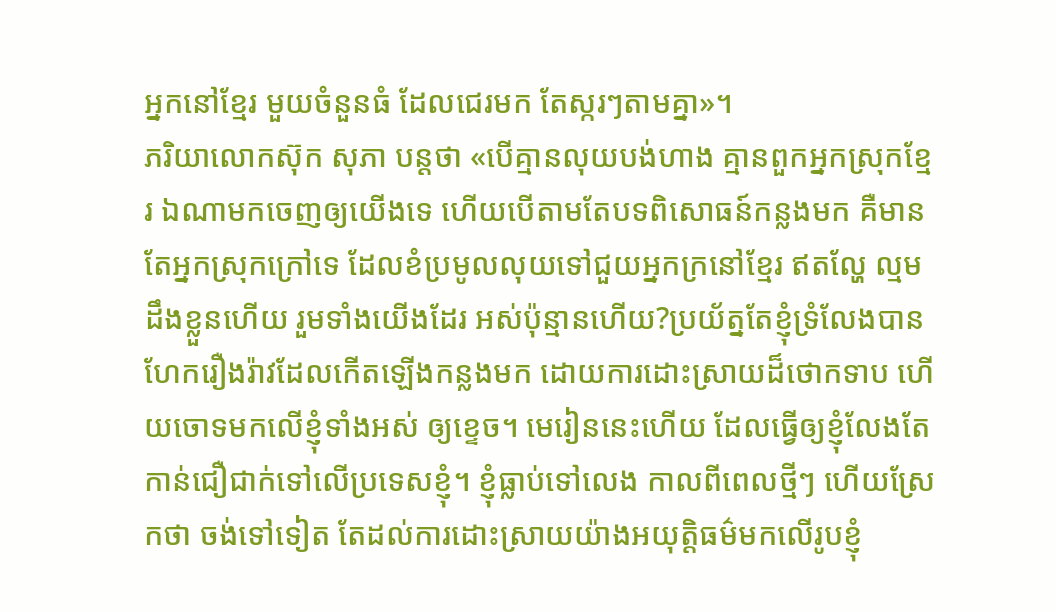អ្នកនៅខ្មែរ មួយចំនួនធំ ដែលជេរមក តែស្ករៗតាមគ្នា»។
ភរិយាលោកស៊ុក សុភា បន្តថា «បើគ្មានលុយបង់ហាង គ្មានពួកអ្នកស្រុកខ្មែរ ឯណាមកចេញឲ្យយើងទេ ហើយបើតាមតែបទពិសោធន៍កន្លងមក គឺមានតែអ្នកស្រុកក្រៅទេ ដែលខំប្រមូលលុយទៅជួយអ្នកក្រនៅខ្មែរ ឥតល្ហែ ល្មមដឹងខ្លួនហើយ រួមទាំងយើងដែរ អស់ប៉ុន្មានហើយ?ប្រយ័ត្នតែខ្ញុំទ្រំលែងបាន ហែករឿងរ៉ាវដែលកើតឡើងកន្លងមក ដោយការដោះស្រាយដ៏ថោកទាប ហើយចោទមកលើខ្ញុំទាំងអស់ ឲ្យខ្ទេច។ មេរៀននេះហើយ ដែលធ្វើឲ្យខ្ញុំលែងតែកាន់ជឿជាក់ទៅលើប្រទេសខ្ញុំ។ ខ្ញុំធ្លាប់ទៅលេង កាលពីពេលថ្មីៗ ហើយស្រែកថា ចង់ទៅទៀត តែដល់ការដោះស្រាយយ៉ាងអយុត្តិធម៌មកលើរូបខ្ញុំ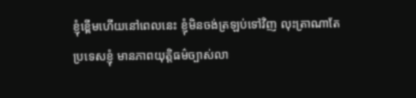ខ្ញុំខ្ពើមហើយនៅពេលនេះ ខ្ញុំមិនចង់ត្រឡប់ទៅវិញ លុះត្រាណាតែប្រទេសខ្ញុំ មានភាពយុត្តិធម៌ច្បាស់លា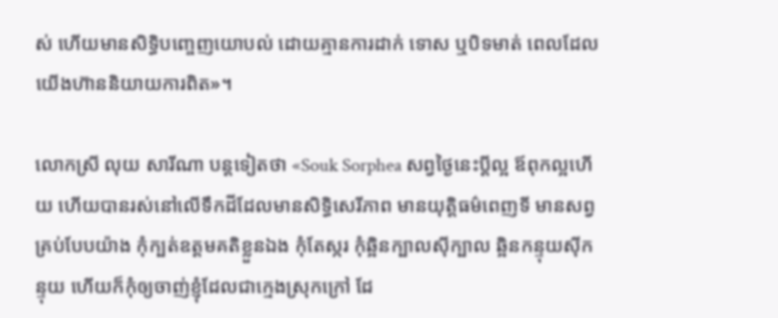ស់ ហើយមានសិទ្ធិបញ្ចេញយោបល់ ដោយគ្មានការដាក់ ទោស ឬបិទមាត់ ពេលដែលយើងហ៊ាននិយាយការពិត»។

លោកស្រី លុយ សារីណា បន្តទៀតថា «Souk Sorphea សព្វថ្ងៃនេះប្ដីល្អ ឪពុកល្អហើយ ហើយបានរស់នៅលើទឹកដីដែលមានសិទ្ធិសេរីភាព មានយុត្តិធម៌ពេញទី មានសព្វគ្រប់បែបយ៉ាង កុំក្បត់ឧត្ដមគតិខ្លួនឯង កុំតែស្ករ កុំឆ្អិនក្បាលស៊ីក្បាល ឆ្អិនកន្ទុយស៊ីកន្ទុយ ហើយក៏កុំឲ្យចាញ់ខ្ញុំដែលជាក្មេងស្រុកក្រៅ ដែ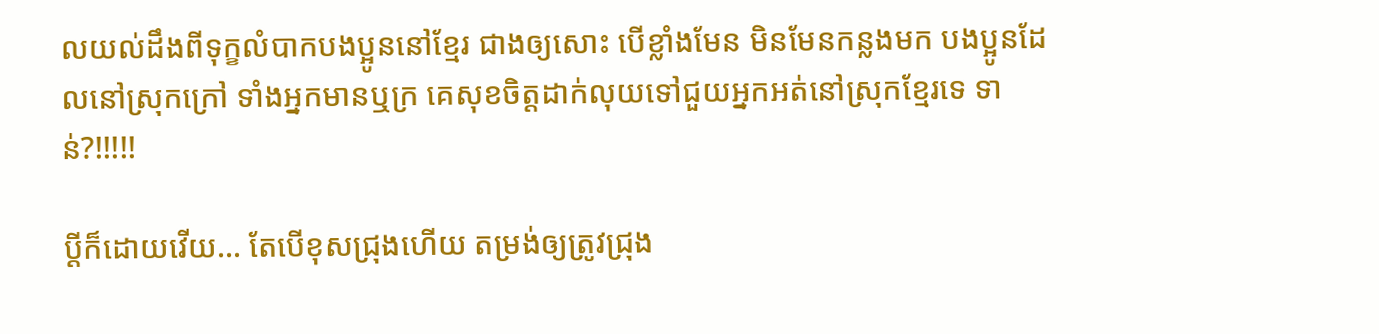លយល់ដឹងពីទុក្ខលំបាកបងប្អូននៅខ្មែរ ជាងឲ្យសោះ បើខ្លាំងមែន មិនមែនកន្លងមក បងប្អូនដែលនៅស្រុកក្រៅ ទាំងអ្នកមានឬក្រ គេសុខចិត្តដាក់លុយទៅជួយអ្នកអត់នៅស្រុកខ្មែរទេ ទាន់?!!!!!

ប្ដីក៏ដោយវើយ… តែបើខុសជ្រុងហើយ តម្រង់ឲ្យត្រូវជ្រុង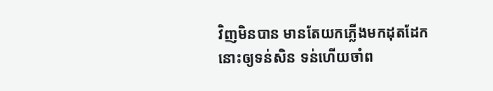វិញមិនបាន មានតែយកភ្លើងមកដុតដែកនោះឲ្យទន់សិន ទន់ហើយចាំព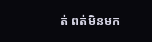ត់ ពត់មិនមក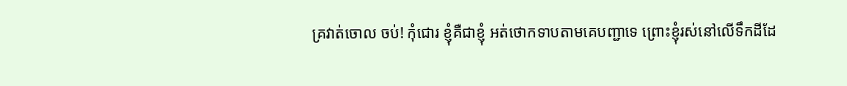គ្រវាត់ចោល ចប់! កុំជោរ ខ្ញុំគឺជាខ្ញុំ អត់ថោកទាបតាមគេបញ្ជាទេ ព្រោះខ្ញុំរស់នៅលើទឹកដីដែ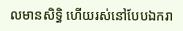លមានសិទ្ធិ ហើយរស់នៅបែបឯករា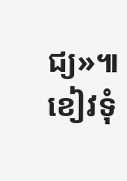ជ្យ»៕ ខៀវទុំ